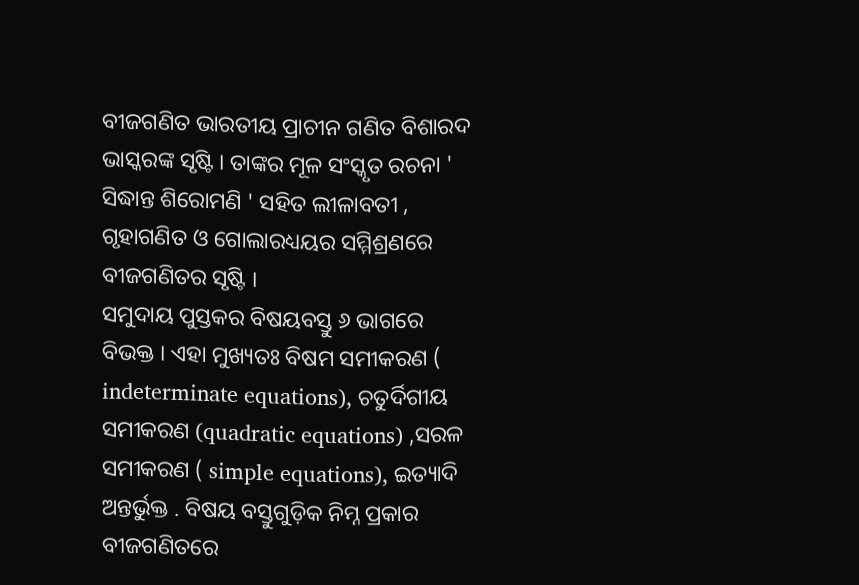ବୀଜଗଣିତ ଭାରତୀୟ ପ୍ରାଚୀନ ଗଣିତ ବିଶାରଦ ଭାସ୍କରଙ୍କ ସୃଷ୍ଟି । ତାଙ୍କର ମୂଳ ସଂସ୍କୃତ ରଚନା ' ସିଦ୍ଧାନ୍ତ ଶିରୋମଣି ' ସହିତ ଲୀଳାବତୀ , ଗୃହାଗଣିତ ଓ ଗୋଲାରଧ୍ୟୟର ସମ୍ମିଶ୍ରଣରେ ବୀଜଗଣିତର ସୃଷ୍ଟି ।
ସମୁଦାୟ ପୁସ୍ତକର ବିଷୟବସ୍ତୁ ୬ ଭାଗରେ ବିଭକ୍ତ । ଏହା ମୁଖ୍ୟତଃ ବିଷମ ସମୀକରଣ ( indeterminate equations), ଚତୁର୍ଦିଗୀୟ ସମୀକରଣ (quadratic equations) ,ସରଳ ସମୀକରଣ ( simple equations), ଇତ୍ୟାଦି ଅନ୍ତର୍ଭୁକ୍ତ . ବିଷୟ ବସ୍ତୁଗୁଡ଼ିକ ନିମ୍ନ ପ୍ରକାର
ବୀଜଗଣିତରେ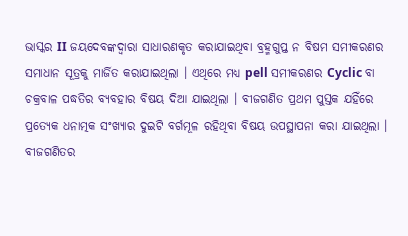ଭାସ୍କର II ଜୟଦେବଙ୍କଦ୍ୱାରା ସାଧାରଣକୃତ କରାଯାଇଥିବା ବ୍ରହ୍ମଗୁପ୍ତ ନ ବିଷମ ସମୀକରଣର ସମାଧାନ ସୂତ୍ରକୁ ମାର୍ଜିତ କରାଯାଇଥିଲା । ଏଥିରେ ମଧ୍ୟ pell ସମୀକରଣର Cyclic ବା ଚକ୍ରବାଳ ପଦ୍ଧତିର ବ୍ୟବହାର ବିଷୟ ଦିଆ ଯାଇଥିଲା । ବୀଜଗଣିତ ପ୍ରଥମ ପୁସ୍ତକ ଯହିଁରେ ପ୍ରତ୍ୟେକ ଧନାତ୍ମକ ସଂଖ୍ୟାର ଦୁଇଟି ବର୍ଗମୂଳ ରହିଥିବା ବିଷୟ ଉପସ୍ଥାପନା କରା ଯାଇଥିଲା ।
ବୀଜଗଣିତର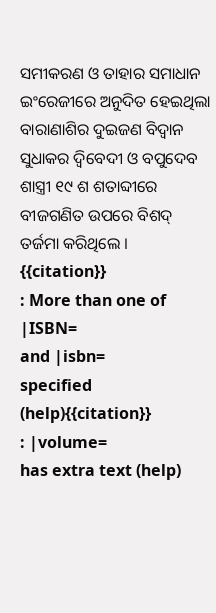ସମୀକରଣ ଓ ତାହାର ସମାଧାନ ଇଂରେଜୀରେ ଅନୁଦିତ ହେଇଥିଲା
ବାରାଣାଶିର ଦୁଇଜଣ ବିଦ୍ୱାନ ସୁଧାକର ଦ୍ୱିବେଦୀ ଓ ବପୁଦେବ ଶାସ୍ତ୍ରୀ ୧୯ ଶ ଶତାବ୍ଦୀରେ ବୀଜଗଣିତ ଉପରେ ବିଶଦ୍ ତର୍ଜମା କରିଥିଲେ ।
{{citation}}
: More than one of |ISBN=
and |isbn=
specified (help){{citation}}
: |volume=
has extra text (help)